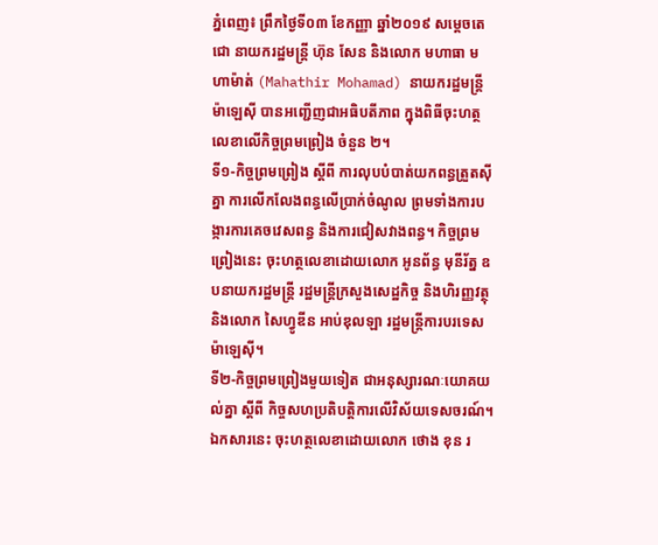ភ្នំពេញ៖ ព្រឹកថ្ងៃទី០៣ ខែកញ្ញា ឆ្នាំ២០១៩ សម្តេចតេជោ នាយករដ្ឋមន្ត្រី ហ៊ុន សែន និងលោក មហាធា មហាម៉ាត់ (Mahathir Mohamad) នាយករដ្ឋមន្ត្រីម៉ាឡេស៊ី បានអញ្ជើញជាអធិបតីភាព ក្នុងពិធីចុះហត្ថលេខាលើកិច្ចព្រមព្រៀង ចំនួន ២។
ទី១-កិច្ចព្រមព្រៀង ស្ដីពី ការលុបបំបាត់យកពន្ធត្រួតស៊ីគ្នា ការលើកលែងពន្ធលើប្រាក់ចំណូល ព្រមទាំងការបង្ការការគេចវេសពន្ធ និងការជៀសវាងពន្ធ។ កិច្ចព្រមព្រៀងនេះ ចុះហត្ថលេខាដោយលោក អូនព័ន្ធ មុនីរ័ត្ន ឧបនាយករដ្ឋមន្ត្រី រដ្ឋមន្ត្រីក្រសួងសេដ្ឋកិច្ច និងហិរញ្ញវត្ថុ និងលោក សៃហ្វូឌីន អាប់ឌុលឡា រដ្ឋមន្ត្រីការបរទេសម៉ាឡេស៊ី។
ទី២-កិច្ចព្រមព្រៀងមួយទៀត ជាអនុស្សារណៈយោគយល់គ្នា ស្តីពី កិច្ចសហប្រតិបត្តិការលើវិស័យទេសចរណ៍។ ឯកសារនេះ ចុះហត្ថលេខាដោយលោក ថោង ខុន រ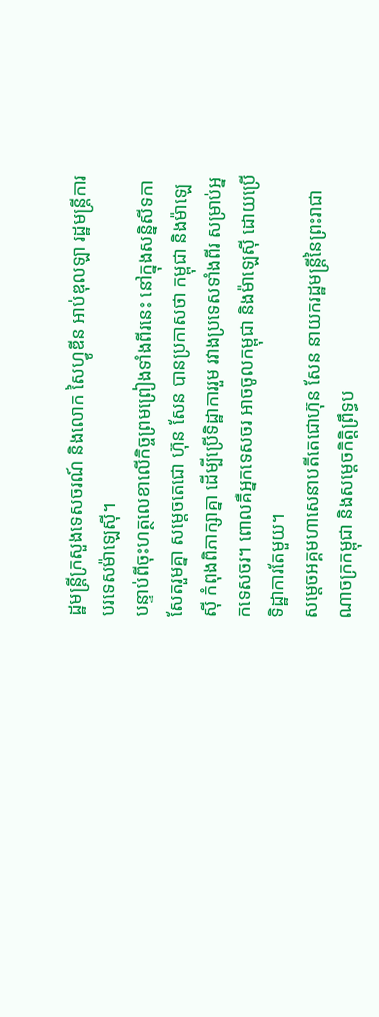ដ្ឋមន្ត្រីក្រសួងទេសចរណ៍ និងលោក សៃហ្វូឌីន អាប់ឌុលឡា រដ្ឋមន្ត្រីការបរទេសម៉ាឡេស៊ី។
បន្ទាប់ពីចុះហត្ថលេខាលើកិច្ចព្រមព្រៀងទាំងពីរនេះ នៅក្នុងសន្និសីទកាសែតរួមគ្នា សម្តេចតេជោ ហ៊ុន សែន បានប្រកាសថា កម្ពុជា និងម៉ាឡេស៊ី កំពុងពិភាក្សាគ្នា ដើម្បីប្រើទិដ្ឋាការរួម រវាងប្រទេសទាំងពីរ សម្រាប់អ្នកទេសចរ។ ពោលគឺអ្នកទេសចរ អាចចូលកម្ពុជា និងម៉ាឡេស៊ី ដោយប្រើទិដ្ឋាការតែមួយ។
សម្ដេចអគ្គមហាសេនាបតីតេជោហ៊ុន សែន នាយករដ្ឋមន្ត្រីនៃព្រះរាជាណាចក្រកម្ពុជា និងសម្ដេចកិតិ្តព្រឹទ្ធប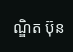ណ្ឌិត ប៊ុន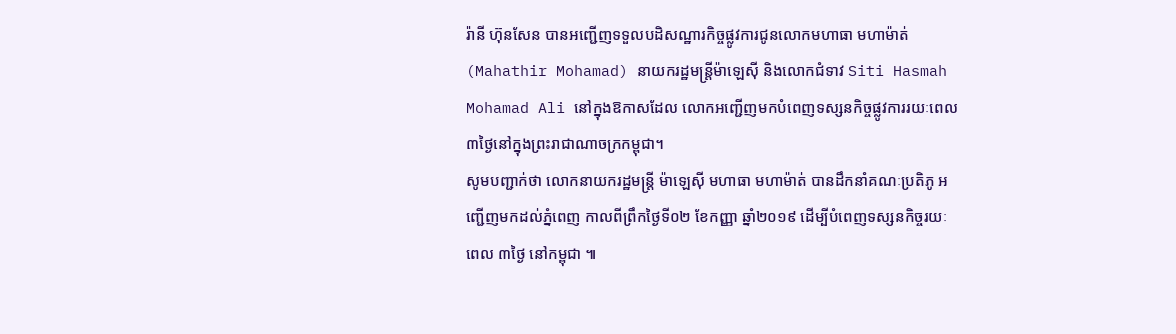រ៉ានី ហ៊ុនសែន បានអញ្ជើញទទួលបដិសណ្ឋារកិច្ចផ្លូវការជូនលោកមហាធា មហាម៉ាត់ (Mahathir Mohamad) នាយករដ្ឋមន្ត្រីម៉ាឡេស៊ី និងលោកជំទាវ Siti Hasmah Mohamad Ali នៅក្នុងឱកាសដែល លោកអញ្ជើញមកបំពេញទស្សនកិច្ចផ្លូវការរយៈពេល៣ថ្ងៃនៅក្នុងព្រះរាជាណាចក្រកម្ពុជា។
សូមបញ្ជាក់ថា លោកនាយករដ្ឋមន្ត្រី ម៉ាឡេស៊ី មហាធា មហាម៉ាត់ បានដឹកនាំគណៈប្រតិភូ អញ្ជើញមកដល់ភ្នំពេញ កាលពីព្រឹកថ្ងៃទី០២ ខែកញ្ញា ឆ្នាំ២០១៩ ដើម្បីបំពេញទស្សនកិច្ចរយៈពេល ៣ថ្ងៃ នៅកម្ពុជា ៕